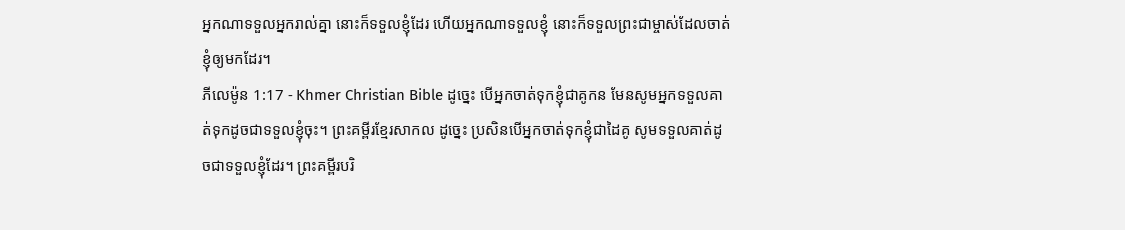អ្នកណាទទួលអ្នករាល់គ្នា នោះក៏ទទួលខ្ញុំដែរ ហើយអ្នកណាទទួលខ្ញុំ នោះក៏ទទួលព្រះជាម្ចាស់ដែលចាត់ខ្ញុំឲ្យមកដែរ។
ភីលេម៉ូន 1:17 - Khmer Christian Bible ដូច្នេះ បើអ្នកចាត់ទុកខ្ញុំជាគូកន មែនសូមអ្នកទទួលគាត់ទុកដូចជាទទួលខ្ញុំចុះ។ ព្រះគម្ពីរខ្មែរសាកល ដូច្នេះ ប្រសិនបើអ្នកចាត់ទុកខ្ញុំជាដៃគូ សូមទទួលគាត់ដូចជាទទួលខ្ញុំដែរ។ ព្រះគម្ពីរបរិ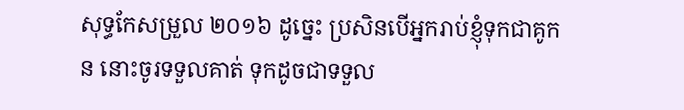សុទ្ធកែសម្រួល ២០១៦ ដូច្នេះ ប្រសិនបើអ្នករាប់ខ្ញុំទុកជាគូកន នោះចូរទទួលគាត់ ទុកដូចជាទទួល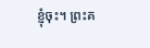ខ្ញុំចុះ។ ព្រះគ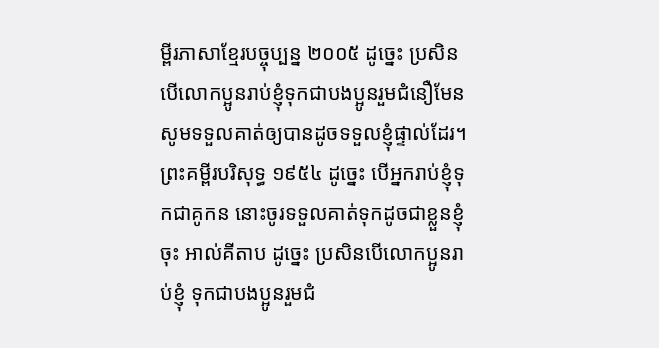ម្ពីរភាសាខ្មែរបច្ចុប្បន្ន ២០០៥ ដូច្នេះ ប្រសិនបើលោកប្អូនរាប់ខ្ញុំទុកជាបងប្អូនរួមជំនឿមែន សូមទទួលគាត់ឲ្យបានដូចទទួលខ្ញុំផ្ទាល់ដែរ។ ព្រះគម្ពីរបរិសុទ្ធ ១៩៥៤ ដូច្នេះ បើអ្នករាប់ខ្ញុំទុកជាគូកន នោះចូរទទួលគាត់ទុកដូចជាខ្លួនខ្ញុំចុះ អាល់គីតាប ដូច្នេះ ប្រសិនបើលោកប្អូនរាប់ខ្ញុំ ទុកជាបងប្អូនរួមជំ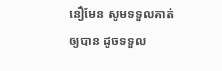នឿមែន សូមទទួលគាត់ឲ្យបាន ដូចទទួល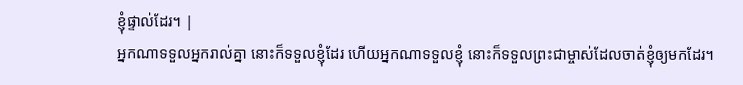ខ្ញុំផ្ទាល់ដែរ។ |
អ្នកណាទទួលអ្នករាល់គ្នា នោះក៏ទទួលខ្ញុំដែរ ហើយអ្នកណាទទួលខ្ញុំ នោះក៏ទទួលព្រះជាម្ចាស់ដែលចាត់ខ្ញុំឲ្យមកដែរ។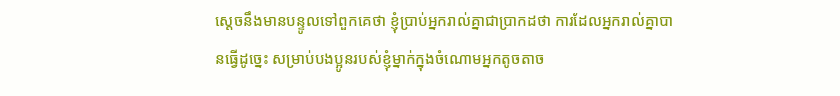ស្ដេចនឹងមានបន្ទូលទៅពួកគេថា ខ្ញុំប្រាប់អ្នករាល់គ្នាជាប្រាកដថា ការដែលអ្នករាល់គ្នាបានធ្វើដូច្នេះ សម្រាប់បងប្អូនរបស់ខ្ញុំម្នាក់ក្នុងចំណោមអ្នកតូចតាច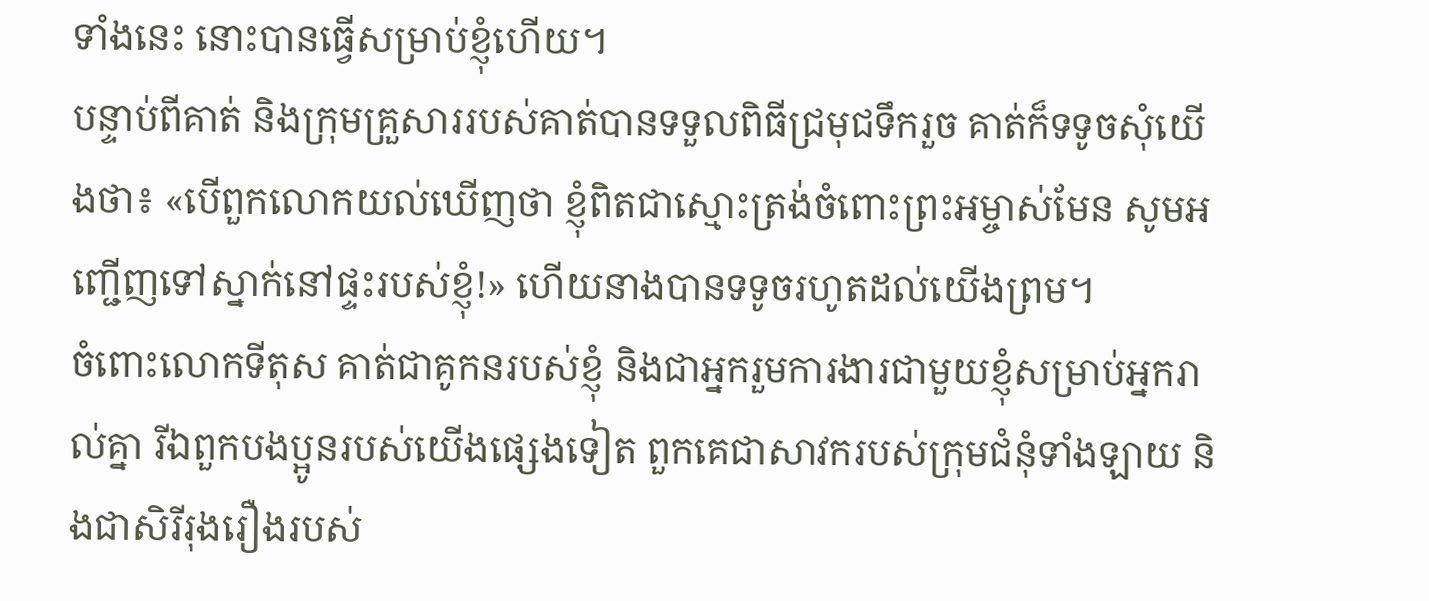ទាំងនេះ នោះបានធ្វើសម្រាប់ខ្ញុំហើយ។
បន្ទាប់ពីគាត់ និងក្រុមគ្រួសាររបស់គាត់បានទទួលពិធីជ្រមុជទឹករួច គាត់ក៏ទទូចសុំយើងថា៖ «បើពួកលោកយល់ឃើញថា ខ្ញុំពិតជាស្មោះត្រង់ចំពោះព្រះអម្ចាស់មែន សូមអញ្ជើញទៅស្នាក់នៅផ្ទះរបស់ខ្ញុំ!» ហើយនាងបានទទូចរហូតដល់យើងព្រម។
ចំពោះលោកទីតុស គាត់ជាគូកនរបស់ខ្ញុំ និងជាអ្នករួមការងារជាមួយខ្ញុំសម្រាប់អ្នករាល់គ្នា រីឯពួកបងប្អូនរបស់យើងផ្សេងទៀត ពួកគេជាសាវករបស់ក្រុមជំនុំទាំងឡាយ និងជាសិរីរុងរឿងរបស់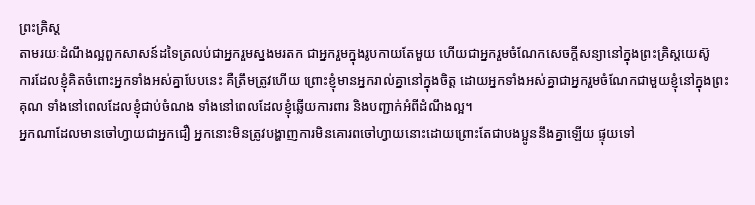ព្រះគ្រិស្ដ
តាមរយៈដំណឹងល្អពួកសាសន៍ដទៃត្រលប់ជាអ្នករួមស្នងមរតក ជាអ្នករួមក្នុងរូបកាយតែមួយ ហើយជាអ្នករួមចំណែកសេចក្ដីសន្យានៅក្នុងព្រះគ្រិស្ដយេស៊ូ
ការដែលខ្ញុំគិតចំពោះអ្នកទាំងអស់គ្នាបែបនេះ គឺត្រឹមត្រូវហើយ ព្រោះខ្ញុំមានអ្នករាល់គ្នានៅក្នុងចិត្ត ដោយអ្នកទាំងអស់គ្នាជាអ្នករួមចំណែកជាមួយខ្ញុំនៅក្នុងព្រះគុណ ទាំងនៅពេលដែលខ្ញុំជាប់ចំណង ទាំងនៅពេលដែលខ្ញុំឆ្លើយការពារ និងបញ្ជាក់អំពីដំណឹងល្អ។
អ្នកណាដែលមានចៅហ្វាយជាអ្នកជឿ អ្នកនោះមិនត្រូវបង្ហាញការមិនគោរពចៅហ្វាយនោះដោយព្រោះតែជាបងប្អូននឹងគ្នាឡើយ ផ្ទុយទៅ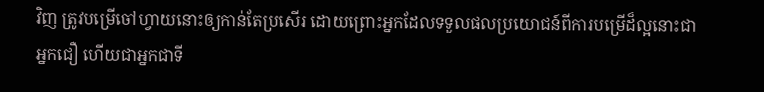វិញ ត្រូវបម្រើចៅហ្វាយនោះឲ្យកាន់តែប្រសើរ ដោយព្រោះអ្នកដែលទទួលផលប្រយោជន៍ពីការបម្រើដ៏ល្អនោះជាអ្នកជឿ ហើយជាអ្នកជាទី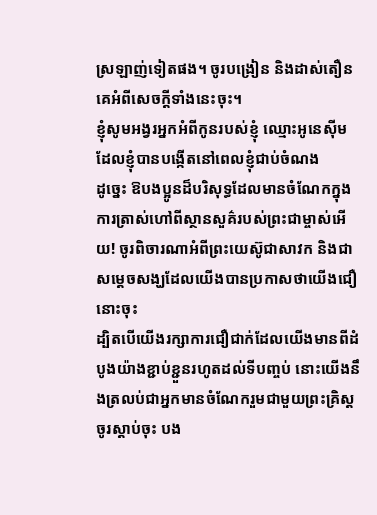ស្រឡាញ់ទៀតផង។ ចូរបង្រៀន និងដាស់តឿនគេអំពីសេចក្ដីទាំងនេះចុះ។
ខ្ញុំសូមអង្វរអ្នកអំពីកូនរបស់ខ្ញុំ ឈ្មោះអូនេស៊ីម ដែលខ្ញុំបានបង្កើតនៅពេលខ្ញុំជាប់ចំណង
ដូច្នេះ ឱបងប្អូនដ៏បរិសុទ្ធដែលមានចំណែកក្នុងការត្រាស់ហៅពីស្ថានសួគ៌របស់ព្រះជាម្ចាស់អើយ! ចូរពិចារណាអំពីព្រះយេស៊ូជាសាវក និងជាសម្ដេចសង្ឃដែលយើងបានប្រកាសថាយើងជឿនោះចុះ
ដ្បិតបើយើងរក្សាការជឿជាក់ដែលយើងមានពីដំបូងយ៉ាងខ្ជាប់ខ្ជួនរហូតដល់ទីបញ្ចប់ នោះយើងនឹងត្រលប់ជាអ្នកមានចំណែករួមជាមួយព្រះគ្រិស្ដ
ចូរស្ដាប់ចុះ បង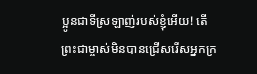ប្អូនជាទីស្រឡាញ់របស់ខ្ញុំអើយ! តើព្រះជាម្ចាស់មិនបានជ្រើសរើសអ្នកក្រ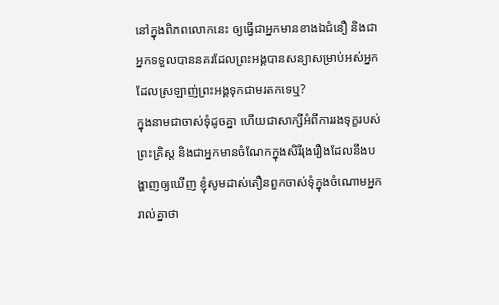នៅក្នុងពិភពលោកនេះ ឲ្យធ្វើជាអ្នកមានខាងឯជំនឿ និងជាអ្នកទទួលបាននគរដែលព្រះអង្គបានសន្យាសម្រាប់អស់អ្នកដែលស្រឡាញ់ព្រះអង្គទុកជាមរតកទេឬ?
ក្នុងនាមជាចាស់ទុំដូចគ្នា ហើយជាសាក្សីអំពីការរងទុក្ខរបស់ព្រះគ្រិស្ដ និងជាអ្នកមានចំណែកក្នុងសិរីរុងរឿងដែលនឹងបង្ហាញឲ្យឃើញ ខ្ញុំសូមដាស់តឿនពួកចាស់ទុំក្នុងចំណោមអ្នករាល់គ្នាថា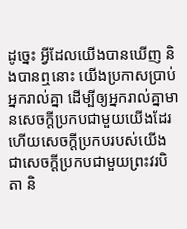ដូច្នេះ អ្វីដែលយើងបានឃើញ និងបានឮនោះ យើងប្រកាសប្រាប់អ្នករាល់គ្នា ដើម្បីឲ្យអ្នករាល់គ្នាមានសេចក្ដីប្រកបជាមួយយើងដែរ ហើយសេចក្ដីប្រកបរបស់យើងជាសេចក្ដីប្រកបជាមួយព្រះវរបិតា និ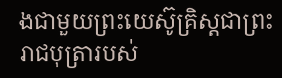ងជាមួយព្រះយេស៊ូគ្រិស្ដជាព្រះរាជបុត្រារបស់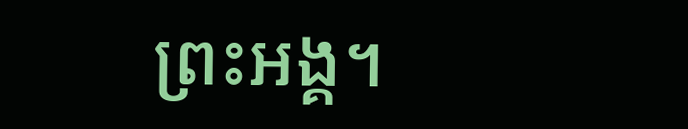ព្រះអង្គ។